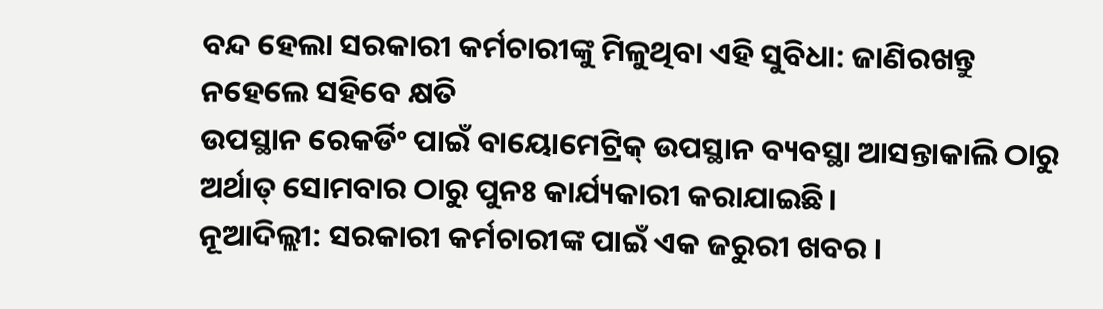ବନ୍ଦ ହେଲା ସରକାରୀ କର୍ମଚାରୀଙ୍କୁ ମିଳୁଥିବା ଏହି ସୁବିଧା: ଜାଣିରଖନ୍ତୁ ନହେଲେ ସହିବେ କ୍ଷତି
ଉପସ୍ଥାନ ରେକର୍ଡିଂ ପାଇଁ ବାୟୋମେଟ୍ରିକ୍ ଉପସ୍ଥାନ ବ୍ୟବସ୍ଥା ଆସନ୍ତାକାଲି ଠାରୁ ଅର୍ଥାତ୍ ସୋମବାର ଠାରୁ ପୁନଃ କାର୍ଯ୍ୟକାରୀ କରାଯାଇଛି।
ନୂଆଦିଲ୍ଲୀ: ସରକାରୀ କର୍ମଚାରୀଙ୍କ ପାଇଁ ଏକ ଜରୁରୀ ଖବର ।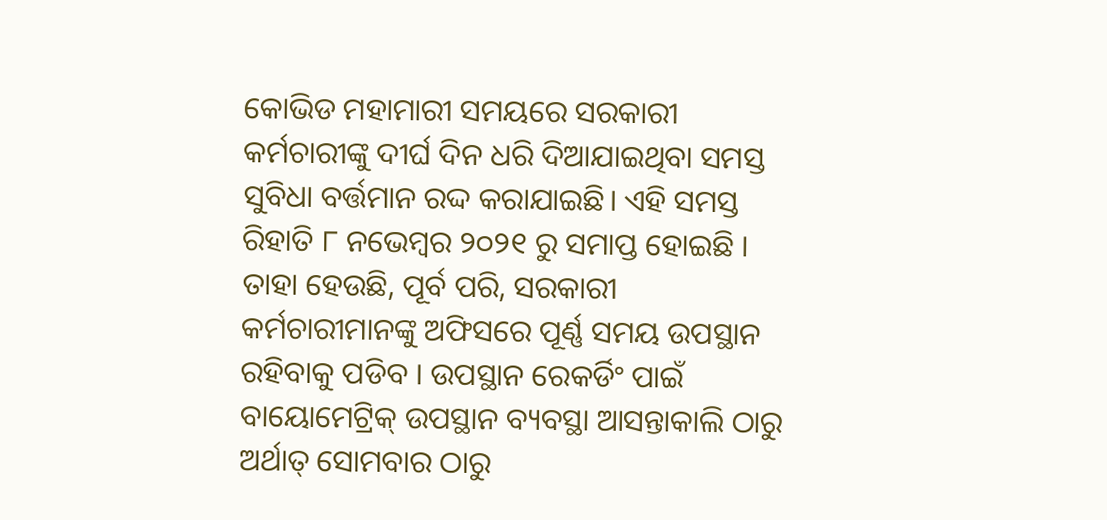କୋଭିଡ ମହାମାରୀ ସମୟରେ ସରକାରୀ କର୍ମଚାରୀଙ୍କୁ ଦୀର୍ଘ ଦିନ ଧରି ଦିଆଯାଇଥିବା ସମସ୍ତ ସୁବିଧା ବର୍ତ୍ତମାନ ରଦ୍ଦ କରାଯାଇଛି। ଏହି ସମସ୍ତ ରିହାତି ୮ ନଭେମ୍ବର ୨୦୨୧ ରୁ ସମାପ୍ତ ହୋଇଛି । ତାହା ହେଉଛି, ପୂର୍ବ ପରି, ସରକାରୀ କର୍ମଚାରୀମାନଙ୍କୁ ଅଫିସରେ ପୂର୍ଣ୍ଣ ସମୟ ଉପସ୍ଥାନ ରହିବାକୁ ପଡିବ । ଉପସ୍ଥାନ ରେକର୍ଡିଂ ପାଇଁ ବାୟୋମେଟ୍ରିକ୍ ଉପସ୍ଥାନ ବ୍ୟବସ୍ଥା ଆସନ୍ତାକାଲି ଠାରୁ ଅର୍ଥାତ୍ ସୋମବାର ଠାରୁ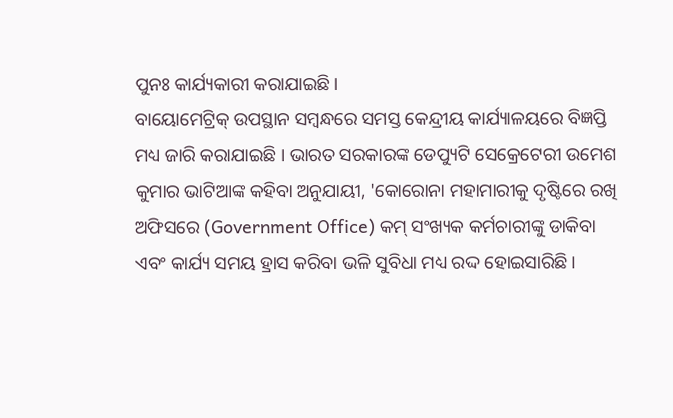ପୁନଃ କାର୍ଯ୍ୟକାରୀ କରାଯାଇଛି।
ବାୟୋମେଟ୍ରିକ୍ ଉପସ୍ଥାନ ସମ୍ବନ୍ଧରେ ସମସ୍ତ କେନ୍ଦ୍ରୀୟ କାର୍ଯ୍ୟାଳୟରେ ବିଜ୍ଞପ୍ତି ମଧ୍ୟ ଜାରି କରାଯାଇଛି । ଭାରତ ସରକାରଙ୍କ ଡେପ୍ୟୁଟି ସେକ୍ରେଟେରୀ ଉମେଶ କୁମାର ଭାଟିଆଙ୍କ କହିବା ଅନୁଯାୟୀ, 'କୋରୋନା ମହାମାରୀକୁ ଦୃଷ୍ଟିରେ ରଖି ଅଫିସରେ (Government Office) କମ୍ ସଂଖ୍ୟକ କର୍ମଚାରୀଙ୍କୁ ଡାକିବା ଏବଂ କାର୍ଯ୍ୟ ସମୟ ହ୍ରାସ କରିବା ଭଳି ସୁବିଧା ମଧ୍ୟ ରଦ୍ଦ ହୋଇସାରିଛି।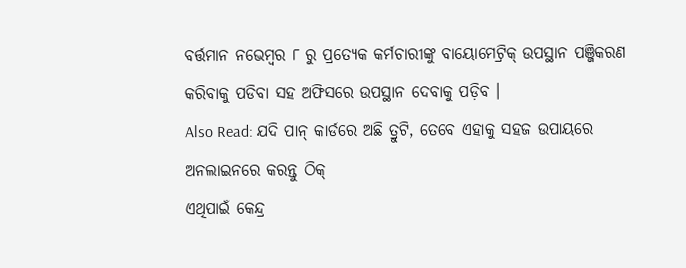ବର୍ତ୍ତମାନ ନଭେମ୍ବର ୮ ରୁ ପ୍ରତ୍ୟେକ କର୍ମଚାରୀଙ୍କୁ ବାୟୋମେଟ୍ରିକ୍ ଉପସ୍ଥାନ ପଞ୍ଜିକରଣ କରିବାକୁ ପଡିବା ସହ ଅଫିସରେ ଉପସ୍ଥାନ ଦେବାକୁ ପଡ଼ିବ ।
Also Read: ଯଦି ପାନ୍ କାର୍ଡରେ ଅଛି ତ୍ରୁଟି, ତେବେ ଏହାକୁ ସହଜ ଉପାୟରେ ଅନଲାଇନରେ କରନ୍ତୁ ଠିକ୍
ଏଥିପାଇଁ କେନ୍ଦ୍ର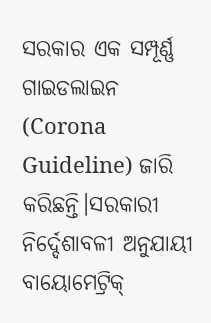ସରକାର ଏକ ସମ୍ପୂର୍ଣ୍ଣ ଗାଇଡଲାଇନ (Corona Guideline) ଜାରି କରିଛନ୍ତି।ସରକାରୀ ନିର୍ଦ୍ଦେଶାବଳୀ ଅନୁଯାୟୀ ବାୟୋମେଟ୍ରିକ୍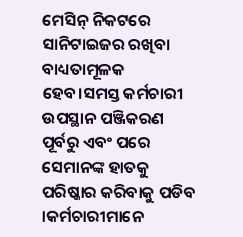ମେସିନ୍ ନିକଟରେ ସାନିଟାଇଜର ରଖିବା ବାଧ୍ୟତାମୂଳକ ହେବ।ସମସ୍ତ କର୍ମଚାରୀ ଉପସ୍ଥାନ ପଞ୍ଜିକରଣ ପୂର୍ବରୁ ଏବଂ ପରେ ସେମାନଙ୍କ ହାତକୁ ପରିଷ୍କାର କରିବାକୁ ପଡିବ ।କର୍ମଚାରୀମାନେ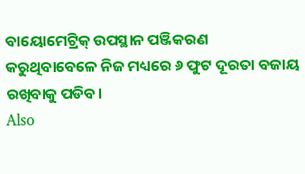ବାୟୋମେଟ୍ରିକ୍ ଉପସ୍ଥାନ ପଞ୍ଜିକରଣ କରୁଥିବାବେଳେ ନିଜ ମଧ୍ୟରେ ୬ ଫୁଟ ଦୂରତା ବଜାୟ ରଖିବାକୁ ପଡିବ।
Also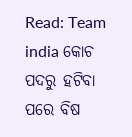Read: Team india କୋଚ ପଦରୁ ହଟିବା ପରେ ବିଷ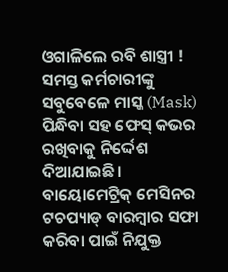ଓଗାଳିଲେ ରବି ଶାସ୍ତ୍ରୀ !
ସମସ୍ତ କର୍ମଚାରୀଙ୍କୁ ସବୁବେଳେ ମାସ୍କ (Mask) ପିନ୍ଧିବା ସହ ଫେସ୍ କଭର ରଖିବାକୁ ନିର୍ଦ୍ଦେଶ ଦିଆଯାଇଛି।
ବାୟୋମେଟ୍ରିକ୍ ମେସିନର ଟଚପ୍ୟାଡ୍ ବାରମ୍ବାର ସଫା କରିବା ପାଇଁ ନିଯୁକ୍ତ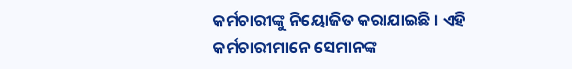କର୍ମଚାରୀଙ୍କୁ ନିୟୋଜିତ କରାଯାଇଛି । ଏହି କର୍ମଚାରୀମାନେ ସେମାନଙ୍କ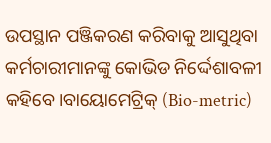ଉପସ୍ଥାନ ପଞ୍ଜିକରଣ କରିବାକୁ ଆସୁଥିବା କର୍ମଚାରୀମାନଙ୍କୁ କୋଭିଡ ନିର୍ଦ୍ଦେଶାବଳୀ କହିବେ।ବାୟୋମେଟ୍ରିକ୍ (Bio-metric)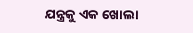ଯନ୍ତ୍ରକୁ ଏକ ଖୋଲା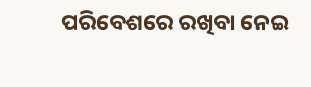ପରିବେଶରେ ରଖିବା ନେଇ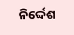ନିର୍ଦ୍ଦେଶ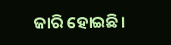ଜାରି ହୋଇଛି।